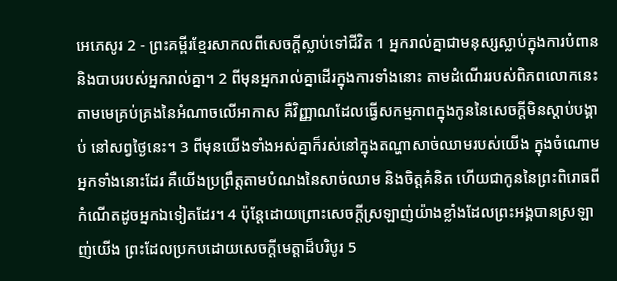អេភេសូរ 2 - ព្រះគម្ពីរខ្មែរសាកលពីសេចក្ដីស្លាប់ទៅជីវិត 1 អ្នករាល់គ្នាជាមនុស្សស្លាប់ក្នុងការបំពាន និងបាបរបស់អ្នករាល់គ្នា។ 2 ពីមុនអ្នករាល់គ្នាដើរក្នុងការទាំងនោះ តាមដំណើររបស់ពិភពលោកនេះ តាមមេគ្រប់គ្រងនៃអំណាចលើអាកាស គឺវិញ្ញាណដែលធ្វើសកម្មភាពក្នុងកូននៃសេចក្ដីមិនស្ដាប់បង្គាប់ នៅសព្វថ្ងៃនេះ។ 3 ពីមុនយើងទាំងអស់គ្នាក៏រស់នៅក្នុងតណ្ហាសាច់ឈាមរបស់យើង ក្នុងចំណោមអ្នកទាំងនោះដែរ គឺយើងប្រព្រឹត្តតាមបំណងនៃសាច់ឈាម និងចិត្តគំនិត ហើយជាកូននៃព្រះពិរោធពីកំណើតដូចអ្នកឯទៀតដែរ។ 4 ប៉ុន្តែដោយព្រោះសេចក្ដីស្រឡាញ់យ៉ាងខ្លាំងដែលព្រះអង្គបានស្រឡាញ់យើង ព្រះដែលប្រកបដោយសេចក្ដីមេត្តាដ៏បរិបូរ 5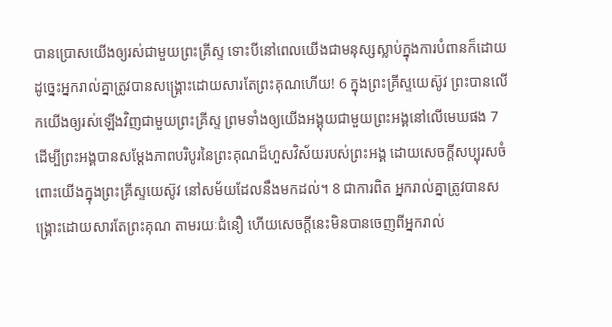បានប្រោសយើងឲ្យរស់ជាមួយព្រះគ្រីស្ទ ទោះបីនៅពេលយើងជាមនុស្សស្លាប់ក្នុងការបំពានក៏ដោយ ដូច្នេះអ្នករាល់គ្នាត្រូវបានសង្គ្រោះដោយសារតែព្រះគុណហើយ! 6 ក្នុងព្រះគ្រីស្ទយេស៊ូវ ព្រះបានលើកយើងឲ្យរស់ឡើងវិញជាមួយព្រះគ្រីស្ទ ព្រមទាំងឲ្យយើងអង្គុយជាមួយព្រះអង្គនៅលើមេឃផង 7 ដើម្បីព្រះអង្គបានសម្ដែងភាពបរិបូរនៃព្រះគុណដ៏ហួសវិស័យរបស់ព្រះអង្គ ដោយសេចក្ដីសប្បុរសចំពោះយើងក្នុងព្រះគ្រីស្ទយេស៊ូវ នៅសម័យដែលនឹងមកដល់។ 8 ជាការពិត អ្នករាល់គ្នាត្រូវបានសង្គ្រោះដោយសារតែព្រះគុណ តាមរយៈជំនឿ ហើយសេចក្ដីនេះមិនបានចេញពីអ្នករាល់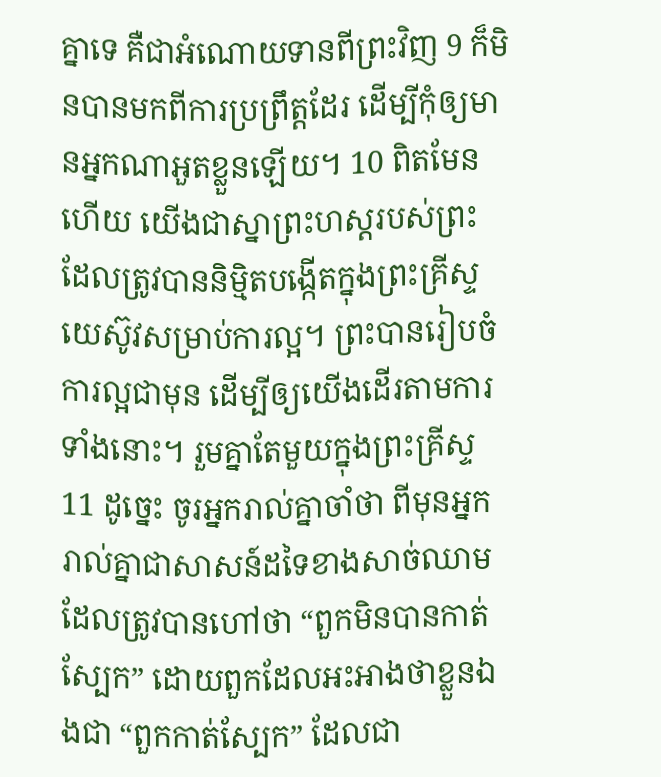គ្នាទេ គឺជាអំណោយទានពីព្រះវិញ 9 ក៏មិនបានមកពីការប្រព្រឹត្តដែរ ដើម្បីកុំឲ្យមានអ្នកណាអួតខ្លួនឡើយ។ 10 ពិតមែនហើយ យើងជាស្នាព្រះហស្តរបស់ព្រះ ដែលត្រូវបាននិម្មិតបង្កើតក្នុងព្រះគ្រីស្ទយេស៊ូវសម្រាប់ការល្អ។ ព្រះបានរៀបចំការល្អជាមុន ដើម្បីឲ្យយើងដើរតាមការទាំងនោះ។ រួមគ្នាតែមួយក្នុងព្រះគ្រីស្ទ 11 ដូច្នេះ ចូរអ្នករាល់គ្នាចាំថា ពីមុនអ្នករាល់គ្នាជាសាសន៍ដទៃខាងសាច់ឈាម ដែលត្រូវបានហៅថា “ពួកមិនបានកាត់ស្បែក” ដោយពួកដែលអះអាងថាខ្លួនឯងជា “ពួកកាត់ស្បែក” ដែលជា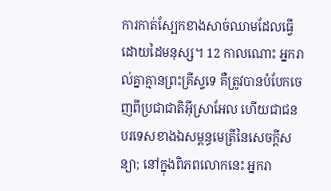ការកាត់ស្បែកខាងសាច់ឈាមដែលធ្វើដោយដៃមនុស្ស។ 12 កាលណោះ អ្នករាល់គ្នាគ្មានព្រះគ្រីស្ទទេ គឺត្រូវបានបំបែកចេញពីប្រជាជាតិអ៊ីស្រាអែល ហើយជាជនបរទេសខាងឯសម្ពន្ធមេត្រីនៃសេចក្ដីសន្យា; នៅក្នុងពិភពលោកនេះ អ្នករា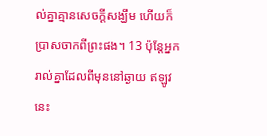ល់គ្នាគ្មានសេចក្ដីសង្ឃឹម ហើយក៏ប្រាសចាកពីព្រះផង។ 13 ប៉ុន្តែអ្នករាល់គ្នាដែលពីមុននៅឆ្ងាយ ឥឡូវនេះ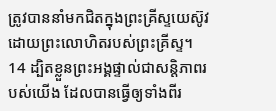ត្រូវបាននាំមកជិតក្នុងព្រះគ្រីស្ទយេស៊ូវ ដោយព្រះលោហិតរបស់ព្រះគ្រីស្ទ។ 14 ដ្បិតខ្លួនព្រះអង្គផ្ទាល់ជាសន្តិភាពរបស់យើង ដែលបានធ្វើឲ្យទាំងពីរ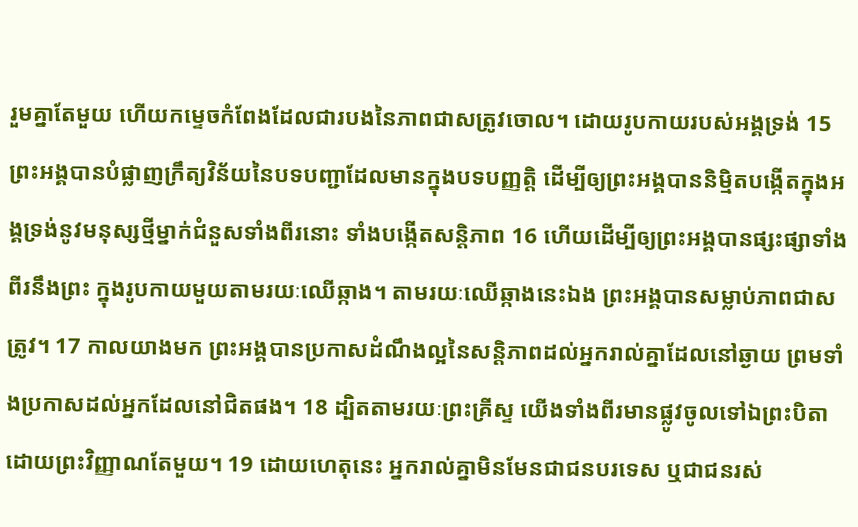រួមគ្នាតែមួយ ហើយកម្ទេចកំពែងដែលជារបងនៃភាពជាសត្រូវចោល។ ដោយរូបកាយរបស់អង្គទ្រង់ 15 ព្រះអង្គបានបំផ្លាញក្រឹត្យវិន័យនៃបទបញ្ជាដែលមានក្នុងបទបញ្ញត្តិ ដើម្បីឲ្យព្រះអង្គបាននិម្មិតបង្កើតក្នុងអង្គទ្រង់នូវមនុស្សថ្មីម្នាក់ជំនួសទាំងពីរនោះ ទាំងបង្កើតសន្តិភាព 16 ហើយដើម្បីឲ្យព្រះអង្គបានផ្សះផ្សាទាំងពីរនឹងព្រះ ក្នុងរូបកាយមួយតាមរយៈឈើឆ្កាង។ តាមរយៈឈើឆ្កាងនេះឯង ព្រះអង្គបានសម្លាប់ភាពជាសត្រូវ។ 17 កាលយាងមក ព្រះអង្គបានប្រកាសដំណឹងល្អនៃសន្តិភាពដល់អ្នករាល់គ្នាដែលនៅឆ្ងាយ ព្រមទាំងប្រកាសដល់អ្នកដែលនៅជិតផង។ 18 ដ្បិតតាមរយៈព្រះគ្រីស្ទ យើងទាំងពីរមានផ្លូវចូលទៅឯព្រះបិតាដោយព្រះវិញ្ញាណតែមួយ។ 19 ដោយហេតុនេះ អ្នករាល់គ្នាមិនមែនជាជនបរទេស ឬជាជនរស់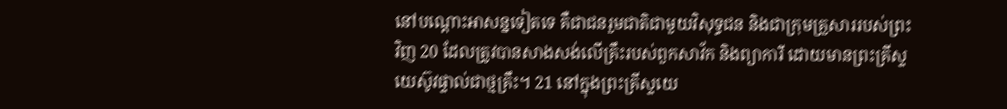នៅបណ្ដោះអាសន្នទៀតទេ គឺជាជនរួមជាតិជាមួយវិសុទ្ធជន និងជាក្រុមគ្រួសាររបស់ព្រះវិញ 20 ដែលត្រូវបានសាងសង់លើគ្រឹះរបស់ពួកសាវ័ក និងព្យាការី ដោយមានព្រះគ្រីស្ទយេស៊ូវផ្ទាល់ជាថ្មគ្រឹះ។ 21 នៅក្នុងព្រះគ្រីស្ទយេ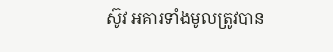ស៊ូវ អគារទាំងមូលត្រូវបាន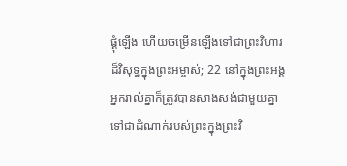ផ្គុំឡើង ហើយចម្រើនឡើងទៅជាព្រះវិហារដ៏វិសុទ្ធក្នុងព្រះអម្ចាស់; 22 នៅក្នុងព្រះអង្គ អ្នករាល់គ្នាក៏ត្រូវបានសាងសង់ជាមួយគ្នា ទៅជាដំណាក់របស់ព្រះក្នុងព្រះវិ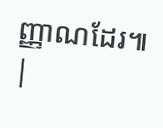ញ្ញាណដែរ៕ |